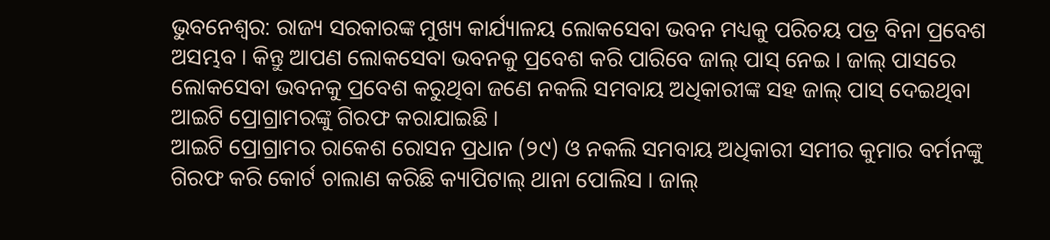ଭୁବନେଶ୍ୱର: ରାଜ୍ୟ ସରକାରଙ୍କ ମୁଖ୍ୟ କାର୍ଯ୍ୟାଳୟ ଲୋକସେବା ଭବନ ମଧ୍ୟକୁ ପରିଚୟ ପତ୍ର ବିନା ପ୍ରବେଶ ଅସମ୍ଭବ । କିନ୍ତୁ ଆପଣ ଲୋକସେବା ଭବନକୁ ପ୍ରବେଶ କରି ପାରିବେ ଜାଲ୍ ପାସ୍ ନେଇ । ଜାଲ୍ ପାସରେ ଲୋକସେବା ଭବନକୁ ପ୍ରବେଶ କରୁଥିବା ଜଣେ ନକଲି ସମବାୟ ଅଧିକାରୀଙ୍କ ସହ ଜାଲ୍ ପାସ୍ ଦେଇଥିବା ଆଇଟି ପ୍ରୋଗ୍ରାମରଙ୍କୁ ଗିରଫ କରାଯାଇଛି ।
ଆଇଟି ପ୍ରୋଗ୍ରାମର ରାକେଶ ରୋସନ ପ୍ରଧାନ (୨୯) ଓ ନକଲି ସମବାୟ ଅଧିକାରୀ ସମୀର କୁମାର ବର୍ମନଙ୍କୁ ଗିରଫ କରି କୋର୍ଟ ଚାଲାଣ କରିଛି କ୍ୟାପିଟାଲ୍ ଥାନା ପୋଲିସ । ଜାଲ୍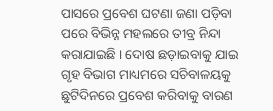ପାସରେ ପ୍ରବେଶ ଘଟଣା ଜଣା ପଡ଼ିବା ପରେ ବିଭିନ୍ନ ମହଲରେ ତୀବ୍ର ନିନ୍ଦା କରାଯାଇଛି । ଦୋଷ ଛଡ଼ାଇବାକୁ ଯାଇ ଗୃହ ବିଭାଗ ମାଧ୍ୟମରେ ସଚିବାଳୟକୁ ଛୁଟିଦିନରେ ପ୍ରବେଶ କରିବାକୁ ବାରଣ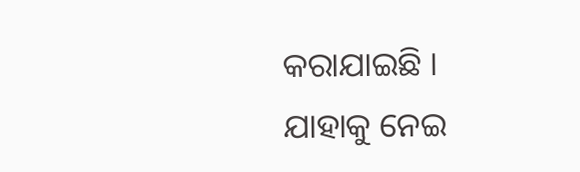କରାଯାଇଛି ।
ଯାହାକୁ ନେଇ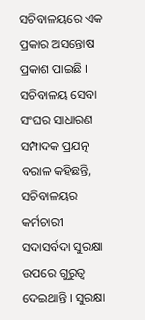ସଚିବାଳୟରେ ଏକ ପ୍ରକାର ଅସନ୍ତୋଷ ପ୍ରକାଶ ପାଇଛି । ସଚିବାଳୟ ସେବା ସଂଘର ସାଧାରଣ ସମ୍ପାଦକ ପ୍ରଯତ୍ନ ବରାଳ କହିଛନ୍ତି, ସଚିବାଳୟର କର୍ମଚାରୀ ସଦାସର୍ବଦା ସୁରକ୍ଷା ଉପରେ ଗୁରୁତ୍ୱ ଦେଇଥାନ୍ତି । ସୁରକ୍ଷା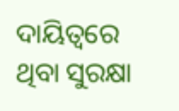ଦାୟିତ୍ବରେ ଥିବା ସୁରକ୍ଷା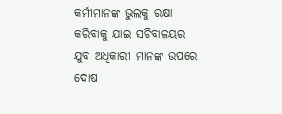କର୍ମୀମାନଙ୍କ ଭୁଲକୁ ରକ୍ଷା କରିବାକୁ ଯାଇ ସଚିବାଳୟର ଯୁବ ଅଧିକାରୀ ମାନଙ୍କ ଉପରେ ଦୋଷ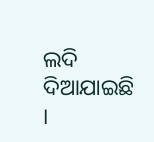ଲଦି ଦିଆଯାଇଛି ।